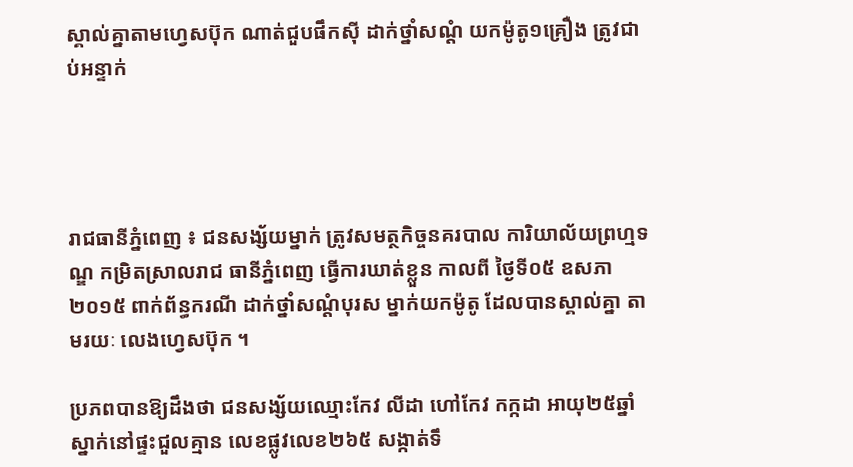ស្គាល់គ្នាតាមហ្វេសប៊ុក ណាត់ជួបផឹកស៊ី ដាក់ថ្នាំសណ្តំ យកម៉ូតូ១គ្រឿង ត្រូវជាប់អន្ទាក់




រាជធានីភ្នំពេញ ៖ ជនសង្ស័យម្នាក់ ត្រូវសមត្ថកិច្ចនគរបាល ការិយាល័យព្រហ្មទណ្ឌ កម្រិតស្រាលរាជ ធានីភ្នំពេញ ធ្វើការឃាត់ខ្លួន កាលពី ថ្ងៃទី០៥ ឧសភា ២០១៥ ពាក់ព័ន្ធករណី ដាក់ថ្នាំសណ្តំបុរស ម្នាក់យកម៉ូតូ ដែលបានស្គាល់គ្នា តាមរយៈ លេងហ្វេសប៊ុក ។

ប្រភពបានឱ្យដឹងថា ជនសង្ស័យឈ្មោះកែវ លីដា ហៅកែវ កក្កដា អាយុ២៥ឆ្នាំ ស្នាក់នៅផ្ទះជួលគ្មាន លេខផ្លូវលេខ២៦៥ សង្កាត់ទឹ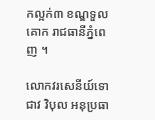កល្អក់៣ ខណ្ឌទួលគោក រាជធានីភ្នំពេញ ។

លោកវរសេនីយ៍ទោ ជាវ វិបុល អនុប្រធា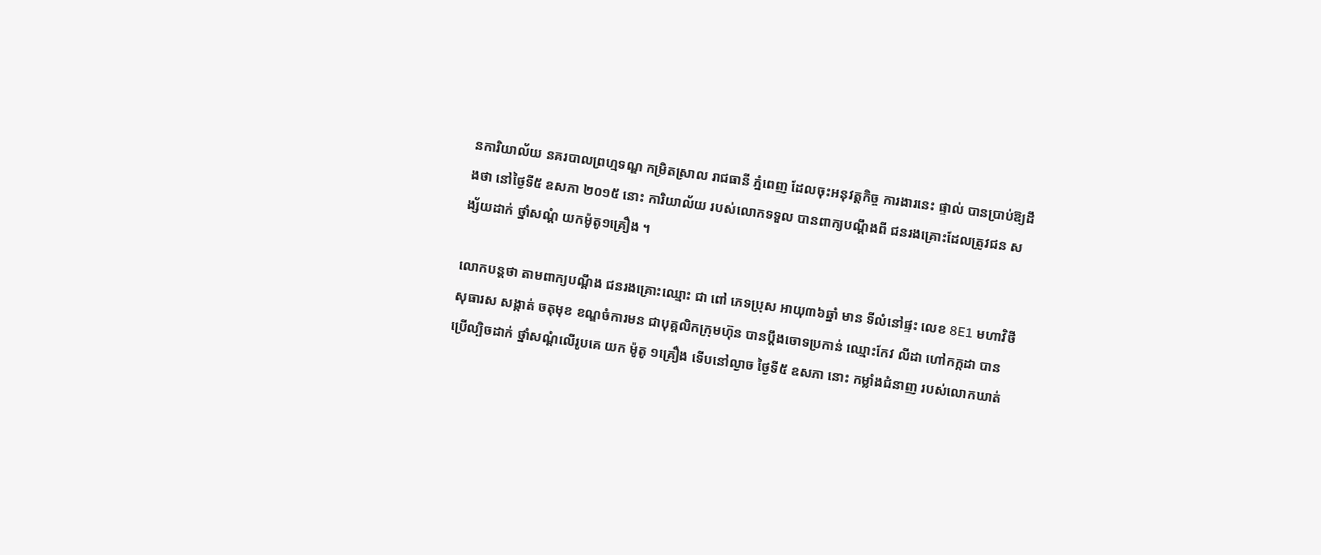នការិយាល័យ នគរបាលព្រហ្មទណ្ឌ កម្រិតស្រាល រាជធានី ភ្នំពេញ ដែលចុះអនុវត្តកិច្ច ការងារនេះ ផ្ទាល់ បានប្រាប់ឱ្យដឹងថា នៅថ្ងៃទី៥ ឧសភា ២០១៥ នោះ ការិយាល័យ របស់លោកទទួល បានពាក្យបណ្តឹងពី ជនរងគ្រោះដែលត្រូវជន សង្ស័យដាក់ ថ្នាំសណ្តំ យកម៉ូតូ១គ្រឿង ។

លោកបន្តថា តាមពាក្យបណ្តឹង ជនរងគ្រោះឈ្មោះ ជា ពៅ ភេទប្រុស អាយុ៣៦ឆ្នាំ មាន ទីលំនៅផ្ទះ លេខ 8E1 មហាវិថីសុធារស សង្កាត់ ចតុមុខ ខណ្ឌចំការមន ជាបុគ្គលិកក្រុមហ៊ុន បានប្តឹងចោទប្រកាន់ ឈ្មោះកែវ លីដា ហៅកក្កដា បានប្រើល្បិចដាក់ ថ្នាំសណ្តំលើរូបគេ យក ម៉ូតូ ១គ្រឿង ទើបនៅល្ងាច ថ្ងៃទី៥ ឧសភា នោះ កម្លាំងជំនាញ របស់លោកឃាត់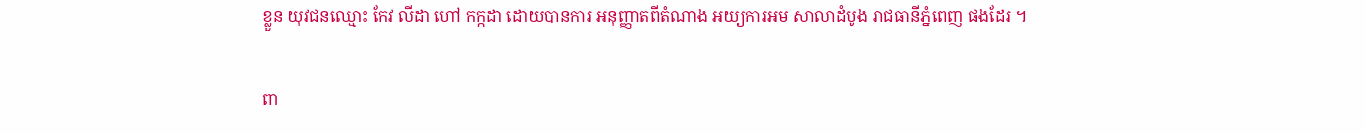ខ្លួន យុវជនឈ្មោះ កែវ លីដា ហៅ កក្កដា ដោយបានការ អនុញ្ញាតពីតំណាង អយ្យការអម សាលាដំបូង រាជធានីភ្នំពេញ ផងដែរ ។

ពា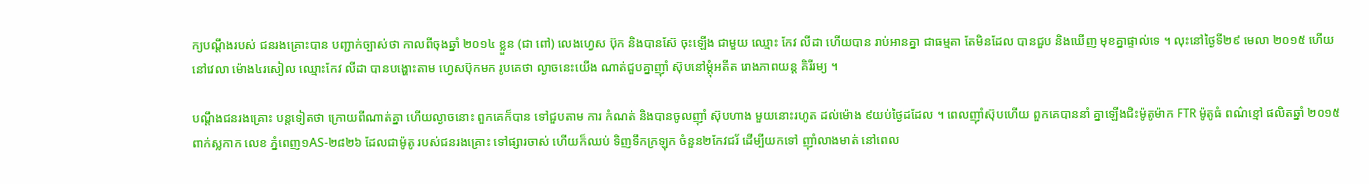ក្យបណ្តឹងរបស់ ជនរងគ្រោះបាន បញ្ជាក់ច្បាស់ថា កាលពីចុងឆ្នាំ ២០១៤ ខ្លួន (ជា ពៅ) លេងហ្វេស ប៊ុក និងបានស៊ែ ចុះឡើង ជាមួយ ឈ្មោះ កែវ លីដា ហើយបាន រាប់អានគ្នា ជាធម្មតា តែមិនដែល បានជួប និងឃើញ មុខគ្នាផ្ទាល់ទេ ។ លុះនៅថ្ងៃទី២៩ មេលា ២០១៥ ហើយ នៅវេលា ម៉ោង៤រសៀល ឈ្មោះកែវ លីដា បានបង្ហោះតាម ហ្វេសប៊ុកមក រូបគេថា ល្ងាចនេះយើង ណាត់ជួបគ្នាញ៉ាំ ស៊ុបនៅម្តុំអតីត រោងភាពយន្ត គិរីរម្យ ។

បណ្តឹងជនរងគ្រោះ បន្តទៀតថា ក្រោយពីណាត់គ្នា ហើយល្ងាចនោះ ពួកគេក៏បាន ទៅជួបតាម ការ កំណត់ និងបានចូលញ៉ាំ ស៊ុបហាង មួយនោះរហូត ដល់ម៉ោង ៩យប់ថ្ងៃដដែល ។ ពេលញ៉ាំស៊ុបហើយ ពួកគេបាននាំ គ្នាឡើងជិះម៉ូតូម៉ាក FTR ម៉ូតូធំ ពណ៌ខ្មៅ ផលិតឆ្នាំ ២០១៥ ពាក់ស្លកាក លេខ ភ្នំពេញ១AS-២៨២៦ ដែលជាម៉ូតូ របស់ជនរងគ្រោះ ទៅផ្សារចាស់ ហើយក៏ឈប់ ទិញទឹកក្រឡុក ចំនួន២កែវជរ័ ដើម្បីយកទៅ ញ៉ាំលាងមាត់ នៅពេល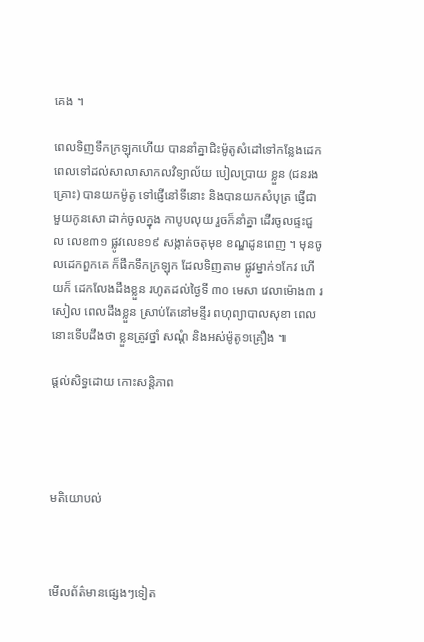គេង ។

ពេលទិញទឹកក្រឡុកហើយ បាននាំគ្នាជិះម៉ូតូសំដៅទៅកន្លែងដេក ពេលទៅដល់សាលាសាកលវិទ្យាល័យ បៀលប្រាយ ខ្លួន (ជនរងគ្រោះ) បានយកម៉ូតូ ទៅផ្ញើនៅទីនោះ និងបានយកសំបុត្រ ផ្ញើជាមួយកូនសោ ដាក់ចូលក្នុង កាបូបលុយ រួចក៏នាំគ្នា ដើរចូលផ្ទះជួល លេខ៣១ ផ្លូវលេខ១៩ សង្កាត់ចតុមុខ ខណ្ឌដូនពេញ ។ មុនចូលដេកពួកគេ ក៏ផឹកទឹកក្រឡុក ដែលទិញតាម ផ្លូវម្នាក់១កែវ ហើយក៏ ដេកលែងដឹងខ្លួន រហូតដល់ថ្ងៃទី ៣០ មេសា វេលាម៉ោង៣ រសៀល ពេលដឹងខ្លួន ស្រាប់តែនៅមន្ទីរ ពហុព្យាបាលសុខា ពេលនោះទើបដឹងថា ខ្លួនត្រូវថ្នាំ សណ្តំ និងអស់ម៉ូតូ១គ្រឿង ៕

ផ្តល់សិទ្ធដោយ កោះសន្តិភាព




មតិយោបល់



មើលព័ត៌មានផ្សេងៗទៀត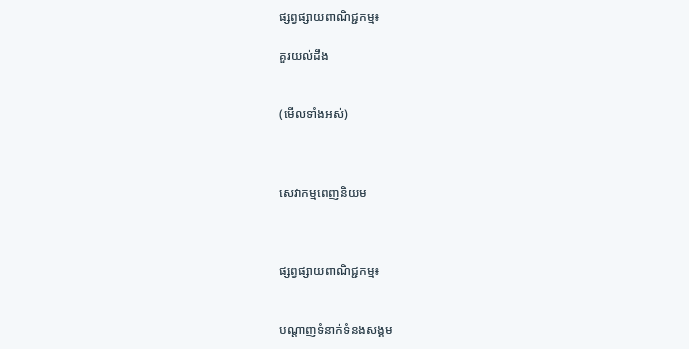ផ្សព្វផ្សាយពាណិជ្ជកម្ម៖

គួរយល់ដឹង


(មើលទាំងអស់)



សេវាកម្មពេញនិយម



ផ្សព្វផ្សាយពាណិជ្ជកម្ម៖


បណ្តាញទំនាក់ទំនងសង្គម